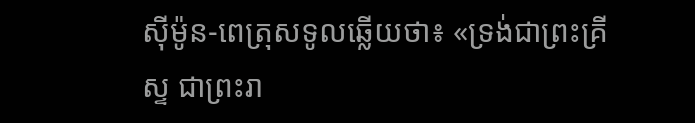ស៊ីម៉ូន-ពេត្រុសទូលឆ្លើយថា៖ «ទ្រង់ជាព្រះគ្រីស្ទ ជាព្រះរា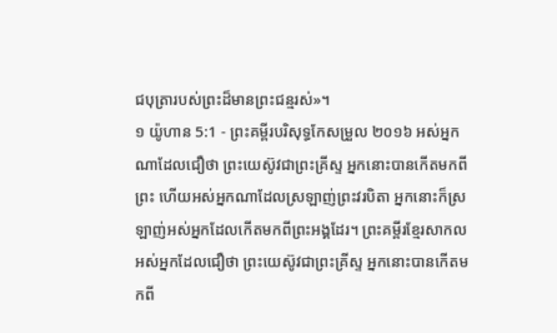ជបុត្រារបស់ព្រះដ៏មានព្រះជន្មរស់»។
១ យ៉ូហាន 5:1 - ព្រះគម្ពីរបរិសុទ្ធកែសម្រួល ២០១៦ អស់អ្នកណាដែលជឿថា ព្រះយេស៊ូវជាព្រះគ្រីស្ទ អ្នកនោះបានកើតមកពីព្រះ ហើយអស់អ្នកណាដែលស្រឡាញ់ព្រះវរបិតា អ្នកនោះក៏ស្រឡាញ់អស់អ្នកដែលកើតមកពីព្រះអង្គដែរ។ ព្រះគម្ពីរខ្មែរសាកល អស់អ្នកដែលជឿថា ព្រះយេស៊ូវជាព្រះគ្រីស្ទ អ្នកនោះបានកើតមកពី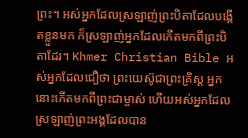ព្រះ។ អស់អ្នកដែលស្រឡាញ់ព្រះបិតាដែលបង្កើតខ្លួនមក ក៏ស្រឡាញ់អ្នកដែលកើតមកពីព្រះបិតាដែរ។ Khmer Christian Bible អស់អ្នកដែលជឿថា ព្រះយេស៊ូជាព្រះគ្រិស្ដ អ្នកនោះកើតមកពីព្រះជាម្ចាស់ ហើយអស់អ្នកដែលស្រឡាញ់ព្រះអង្គដែលបាន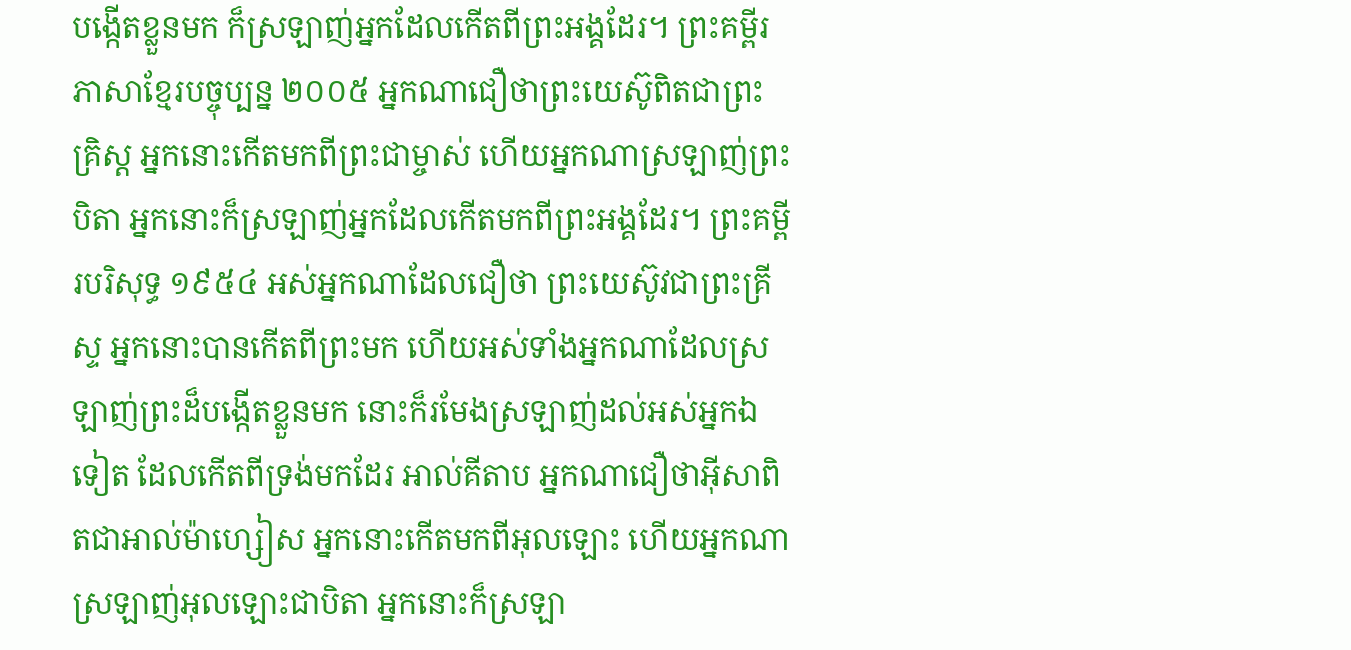បង្កើតខ្លួនមក ក៏ស្រឡាញ់អ្នកដែលកើតពីព្រះអង្គដែរ។ ព្រះគម្ពីរភាសាខ្មែរបច្ចុប្បន្ន ២០០៥ អ្នកណាជឿថាព្រះយេស៊ូពិតជាព្រះគ្រិស្ត អ្នកនោះកើតមកពីព្រះជាម្ចាស់ ហើយអ្នកណាស្រឡាញ់ព្រះបិតា អ្នកនោះក៏ស្រឡាញ់អ្នកដែលកើតមកពីព្រះអង្គដែរ។ ព្រះគម្ពីរបរិសុទ្ធ ១៩៥៤ អស់អ្នកណាដែលជឿថា ព្រះយេស៊ូវជាព្រះគ្រីស្ទ អ្នកនោះបានកើតពីព្រះមក ហើយអស់ទាំងអ្នកណាដែលស្រឡាញ់ព្រះដ៏បង្កើតខ្លួនមក នោះក៏រមែងស្រឡាញ់ដល់អស់អ្នកឯទៀត ដែលកើតពីទ្រង់មកដែរ អាល់គីតាប អ្នកណាជឿថាអ៊ីសាពិតជាអាល់ម៉ាហ្សៀស អ្នកនោះកើតមកពីអុលឡោះ ហើយអ្នកណាស្រឡាញ់អុលឡោះជាបិតា អ្នកនោះក៏ស្រឡា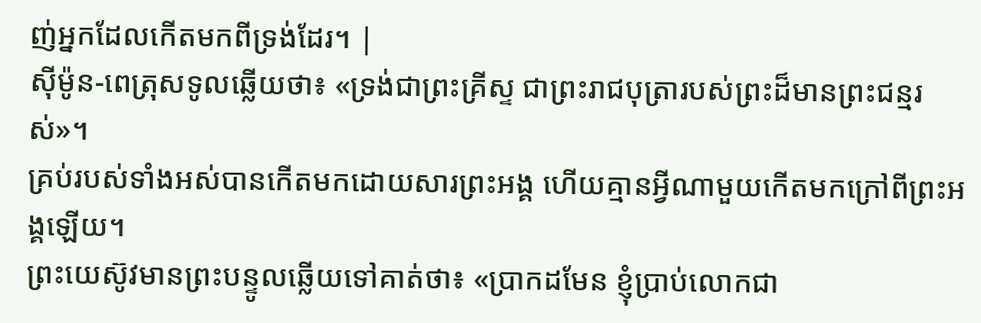ញ់អ្នកដែលកើតមកពីទ្រង់ដែរ។ |
ស៊ីម៉ូន-ពេត្រុសទូលឆ្លើយថា៖ «ទ្រង់ជាព្រះគ្រីស្ទ ជាព្រះរាជបុត្រារបស់ព្រះដ៏មានព្រះជន្មរស់»។
គ្រប់របស់ទាំងអស់បានកើតមកដោយសារព្រះអង្គ ហើយគ្មានអ្វីណាមួយកើតមកក្រៅពីព្រះអង្គឡើយ។
ព្រះយេស៊ូវមានព្រះបន្ទូលឆ្លើយទៅគាត់ថា៖ «ប្រាកដមែន ខ្ញុំប្រាប់លោកជា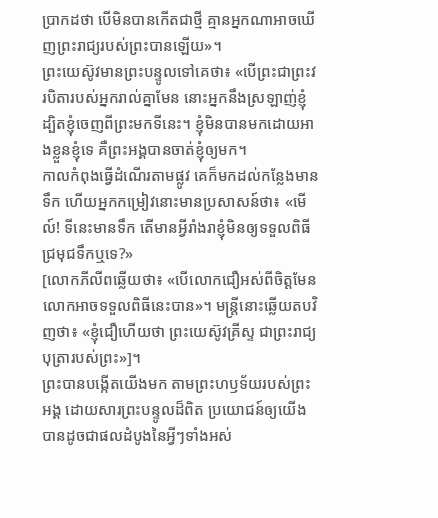ប្រាកដថា បើមិនបានកើតជាថ្មី គ្មានអ្នកណាអាចឃើញព្រះរាជ្យរបស់ព្រះបានឡើយ»។
ព្រះយេស៊ូវមានព្រះបន្ទូលទៅគេថា៖ «បើព្រះជាព្រះវរបិតារបស់អ្នករាល់គ្នាមែន នោះអ្នកនឹងស្រឡាញ់ខ្ញុំ ដ្បិតខ្ញុំចេញពីព្រះមកទីនេះ។ ខ្ញុំមិនបានមកដោយអាងខ្លួនខ្ញុំទេ គឺព្រះអង្គបានចាត់ខ្ញុំឲ្យមក។
កាលកំពុងធ្វើដំណើរតាមផ្លូវ គេក៏មកដល់កន្លែងមានទឹក ហើយអ្នកកម្រៀវនោះមានប្រសាសន៍ថា៖ «មើល៍! ទីនេះមានទឹក តើមានអ្វីរាំងរាខ្ញុំមិនឲ្យទទួលពិធីជ្រមុជទឹកឬទេ?»
[លោកភីលីពឆ្លើយថា៖ «បើលោកជឿអស់ពីចិត្តមែន លោកអាចទទួលពិធីនេះបាន»។ មន្រ្តីនោះឆ្លើយតបវិញថា៖ «ខ្ញុំជឿហើយថា ព្រះយេស៊ូវគ្រីស្ទ ជាព្រះរាជ្យបុត្រារបស់ព្រះ»]។
ព្រះបានបង្កើតយើងមក តាមព្រះហឫទ័យរបស់ព្រះអង្គ ដោយសារព្រះបន្ទូលដ៏ពិត ប្រយោជន៍ឲ្យយើងបានដូចជាផលដំបូងនៃអ្វីៗទាំងអស់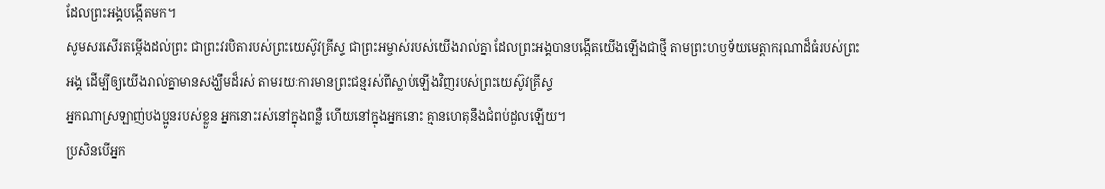ដែលព្រះអង្គបង្កើតមក។
សូមសរសើរតម្កើងដល់ព្រះ ជាព្រះវរបិតារបស់ព្រះយេស៊ូវគ្រីស្ទ ជាព្រះអម្ចាស់របស់យើងរាល់គ្នា ដែលព្រះអង្គបានបង្កើតយើងឡើងជាថ្មី តាមព្រះហឫទ័យមេត្តាករុណាដ៏ធំរបស់ព្រះអង្គ ដើម្បីឲ្យយើងរាល់គ្នាមានសង្ឃឹមដ៏រស់ តាមរយៈការមានព្រះជន្មរស់ពីស្លាប់ឡើងវិញរបស់ព្រះយេស៊ូវគ្រីស្ទ
អ្នកណាស្រឡាញ់បងប្អូនរបស់ខ្លួន អ្នកនោះរស់នៅក្នុងពន្លឺ ហើយនៅក្នុងអ្នកនោះ គ្មានហេតុនឹងជំពប់ដួលឡើយ។
ប្រសិនបើអ្នក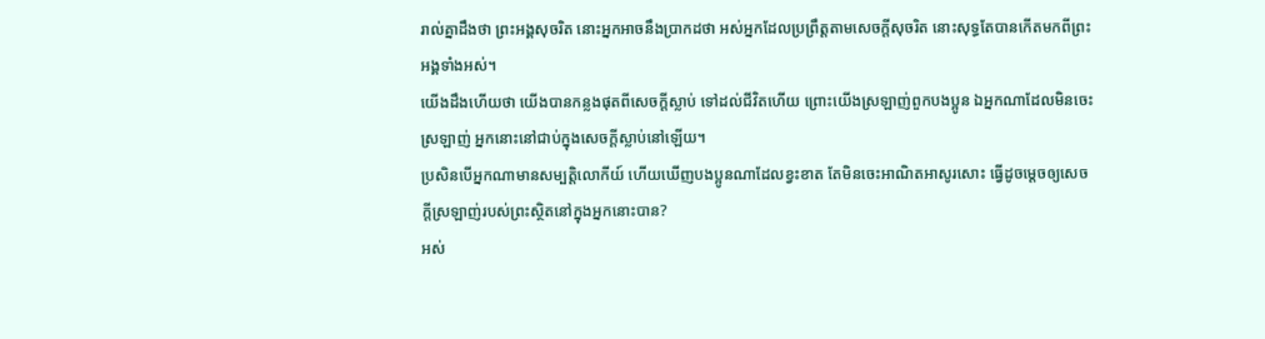រាល់គ្នាដឹងថា ព្រះអង្គសុចរិត នោះអ្នកអាចនឹងប្រាកដថា អស់អ្នកដែលប្រព្រឹត្តតាមសេចក្ដីសុចរិត នោះសុទ្ធតែបានកើតមកពីព្រះអង្គទាំងអស់។
យើងដឹងហើយថា យើងបានកន្លងផុតពីសេចក្ដីស្លាប់ ទៅដល់ជីវិតហើយ ព្រោះយើងស្រឡាញ់ពួកបងប្អូន ឯអ្នកណាដែលមិនចេះស្រឡាញ់ អ្នកនោះនៅជាប់ក្នុងសេចក្ដីស្លាប់នៅឡើយ។
ប្រសិនបើអ្នកណាមានសម្បត្តិលោកីយ៍ ហើយឃើញបងប្អូនណាដែលខ្វះខាត តែមិនចេះអាណិតអាសូរសោះ ធ្វើដូចម្តេចឲ្យសេចក្ដីស្រឡាញ់របស់ព្រះស្ថិតនៅក្នុងអ្នកនោះបាន?
អស់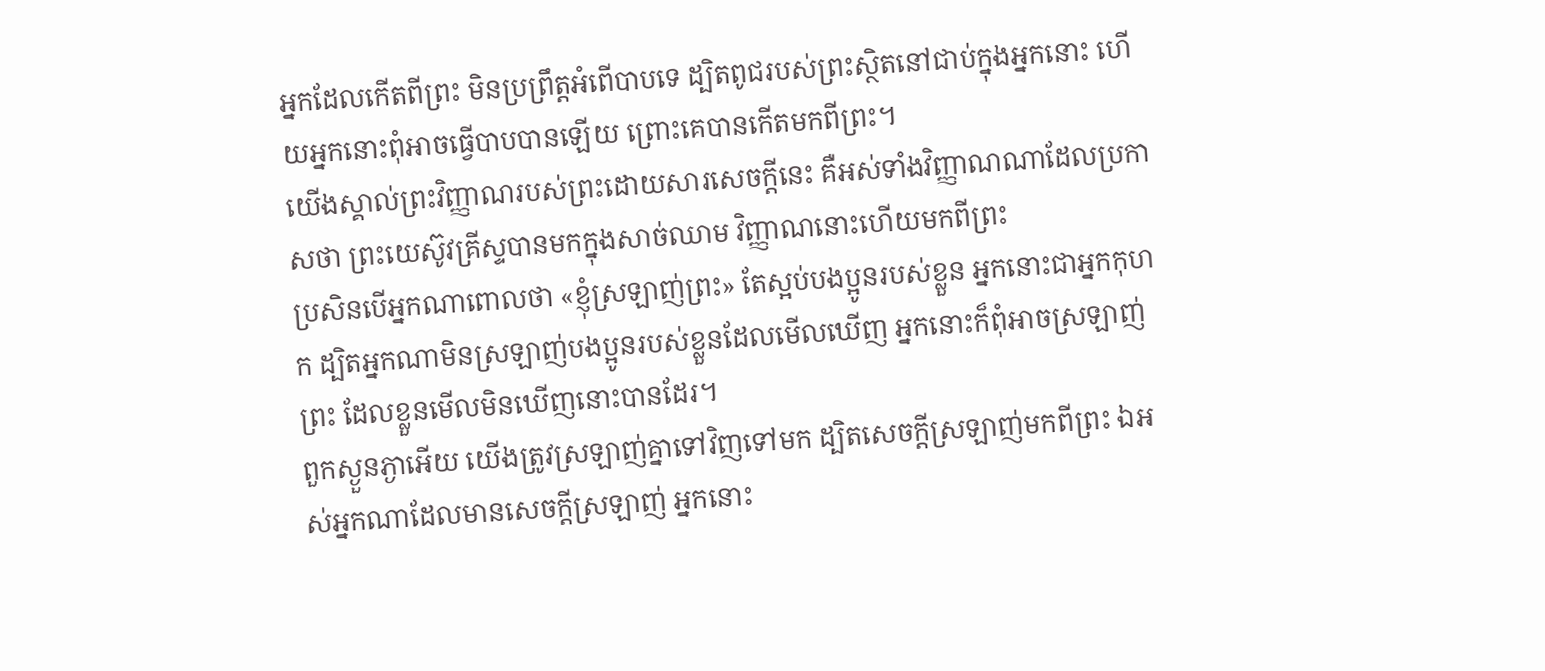អ្នកដែលកើតពីព្រះ មិនប្រព្រឹត្តអំពើបាបទេ ដ្បិតពូជរបស់ព្រះស្ថិតនៅជាប់ក្នុងអ្នកនោះ ហើយអ្នកនោះពុំអាចធ្វើបាបបានឡើយ ព្រោះគេបានកើតមកពីព្រះ។
យើងស្គាល់ព្រះវិញ្ញាណរបស់ព្រះដោយសារសេចក្ដីនេះ គឺអស់ទាំងវិញ្ញាណណាដែលប្រកាសថា ព្រះយេស៊ូវគ្រីស្ទបានមកក្នុងសាច់ឈាម វិញ្ញាណនោះហើយមកពីព្រះ
ប្រសិនបើអ្នកណាពោលថា «ខ្ញុំស្រឡាញ់ព្រះ» តែស្អប់បងប្អូនរបស់ខ្លួន អ្នកនោះជាអ្នកកុហក ដ្បិតអ្នកណាមិនស្រឡាញ់បងប្អូនរបស់ខ្លួនដែលមើលឃើញ អ្នកនោះក៏ពុំអាចស្រឡាញ់ព្រះ ដែលខ្លួនមើលមិនឃើញនោះបានដែរ។
ពួកស្ងួនភ្ងាអើយ យើងត្រូវស្រឡាញ់គ្នាទៅវិញទៅមក ដ្បិតសេចក្ដីស្រឡាញ់មកពីព្រះ ឯអស់អ្នកណាដែលមានសេចក្ដីស្រឡាញ់ អ្នកនោះ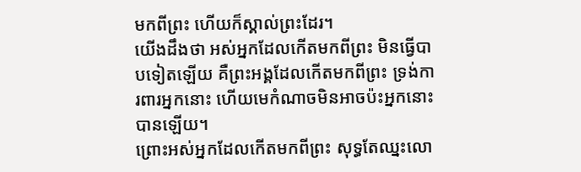មកពីព្រះ ហើយក៏ស្គាល់ព្រះដែរ។
យើងដឹងថា អស់អ្នកដែលកើតមកពីព្រះ មិនធ្វើបាបទៀតឡើយ គឺព្រះអង្គដែលកើតមកពីព្រះ ទ្រង់ការពារអ្នកនោះ ហើយមេកំណាចមិនអាចប៉ះអ្នកនោះបានឡើយ។
ព្រោះអស់អ្នកដែលកើតមកពីព្រះ សុទ្ធតែឈ្នះលោ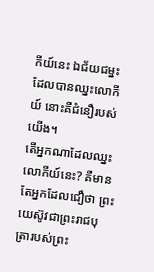កីយ៍នេះ ឯជ័យជម្នះដែលបានឈ្នះលោកីយ៍ នោះគឺជំនឿរបស់យើង។
តើអ្នកណាដែលឈ្នះលោកីយ៍នេះ? គឺមានតែអ្នកដែលជឿថា ព្រះយេស៊ូវជាព្រះរាជបុត្រារបស់ព្រះ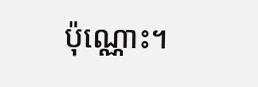ប៉ុណ្ណោះ។